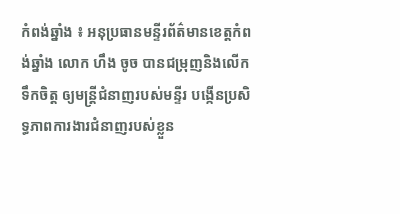កំពង់ឆ្នាំង ៖ អនុប្រធានមន្ទីរព័ត៌មានខេត្តកំពង់ឆ្នាំង លោក ហឹង ចូច បានជម្រុញនិងលើកទឹកចិត្ត ឲ្យមន្រ្តីជំនាញរបស់មន្ទីរ បង្កើនប្រសិទ្ធភាពការងារជំនាញរបស់ខ្លួន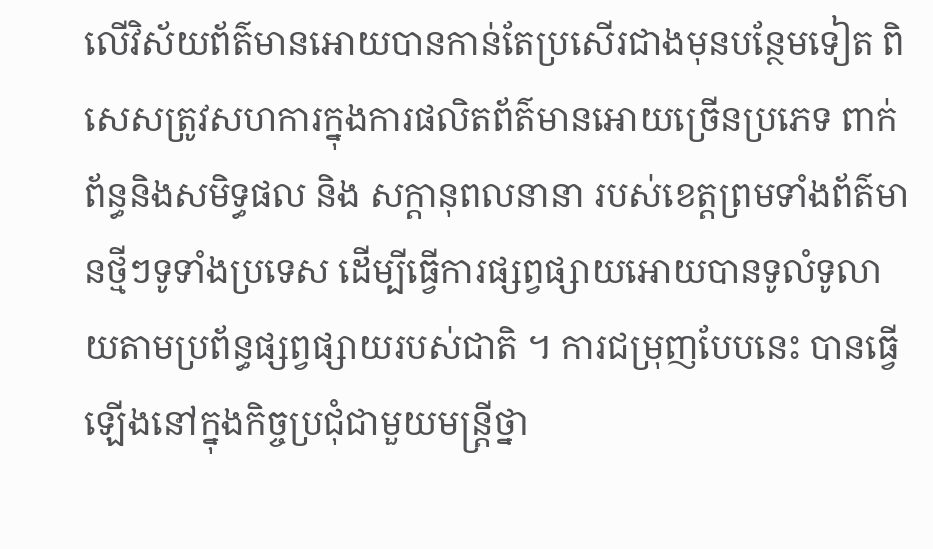លើវិស័យព័ត៌មានអោយបានកាន់តែប្រសើរជាងមុនបន្ថែមទៀត ពិសេសត្រូវសហការក្នុងការផលិតព័ត៌មានអោយច្រើនប្រភេទ ពាក់ព័ន្ធនិងសមិទ្ធផល និង សក្តានុពលនានា របស់ខេត្តព្រមទាំងព័ត៌មានថ្មីៗទូទាំងប្រទេស ដើម្បីធ្វើការផ្សព្វផ្សាយអោយបានទូលំទូលាយតាមប្រព័ន្ធផ្សព្វផ្សាយរបស់ជាតិ ។ ការជម្រុញបែបនេះ បានធ្វើឡើងនៅក្នុងកិច្ចប្រជុំជាមួយមន្ត្រីថ្នា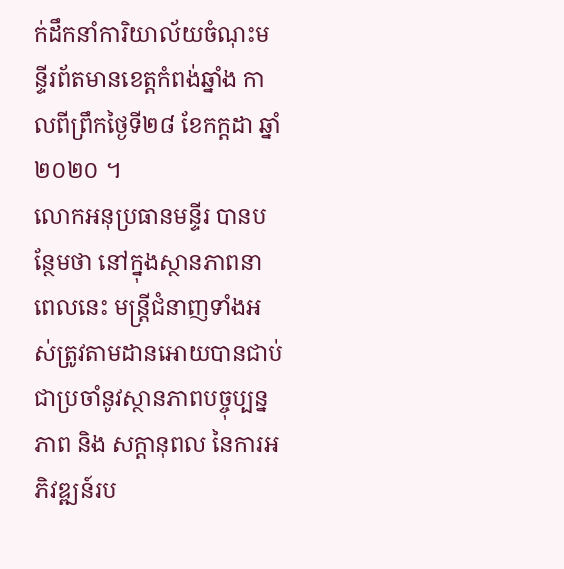ក់ដឹកនាំការិយាល័យចំណុះមន្ទីរព័តមានខេត្តកំពង់ឆ្នាំង កាលពីព្រឹកថ្ងៃទី២៨ ខែកក្ដដា ឆ្នាំ២០២០ ។
លោកអនុប្រធានមន្ទីរ បានបន្ថែមថា នៅក្នុងស្ថានភាពនាពេលនេះ មន្រ្តីជំនាញទាំងអស់ត្រូវតាមដានអោយបានជាប់ជាប្រចាំនូវស្ថានភាពបច្ចុប្បន្នភាព និង សក្តានុពល នៃការអភិវឌ្ឍន៍រប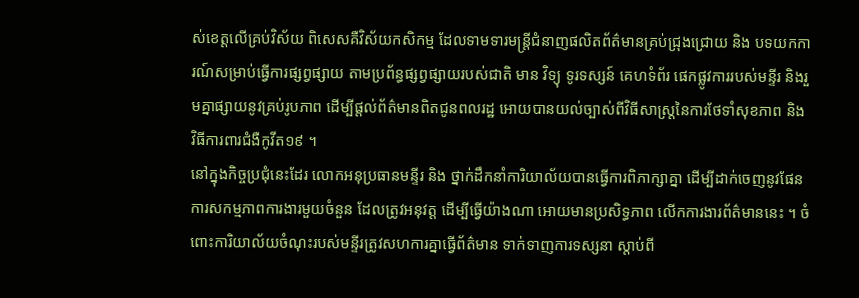ស់ខេត្តលើគ្រប់វិស័យ ពិសេសគឺវិស័យកសិកម្ម ដែលទាមទារមន្រ្តីជំនាញផលិតព័ត៌មានគ្រប់ជ្រុងជ្រោយ និង បទយកការណ៍សម្រាប់ធ្វើការផ្សព្វផ្សាយ តាមប្រព័ន្ធផ្សព្វផ្សាយរបស់ជាតិ មាន វិទ្យុ ទូរទស្សន៍ គេហទំព័រ ផេកផ្លូវការរបស់មន្ទីរ និងរួមគ្នាផ្សាយនូវគ្រប់រូបភាព ដើម្បីផ្តល់ព័ត៌មានពិតជូនពលរដ្ឋ អោយបានយល់ច្បាស់ពីវិធីសាស្រ្តនៃការថែទាំសុខភាព និង វិធីការពារជំងឺកូវីត១៩ ។
នៅក្នុងកិច្ចប្រជុំនេះដែរ លោកអនុប្រធានមន្ទីរ និង ថ្នាក់ដឹកនាំការិយាល័យបានធ្វើការពិភាក្សាគ្នា ដើម្បីដាក់ចេញនូវផែនការសកម្មភាពការងារមួយចំនួន ដែលត្រូវអនុវត្ត ដើម្បីធ្វើយ៉ាងណា អោយមានប្រសិទ្ធភាព លើកការងារព័ត៌មាននេះ ។ ចំពោះការិយាល័យចំណុះរបស់មន្ទីរត្រូវសហការគ្នាធ្វើព័ត៌មាន ទាក់ទាញការទស្សនា ស្តាប់ពី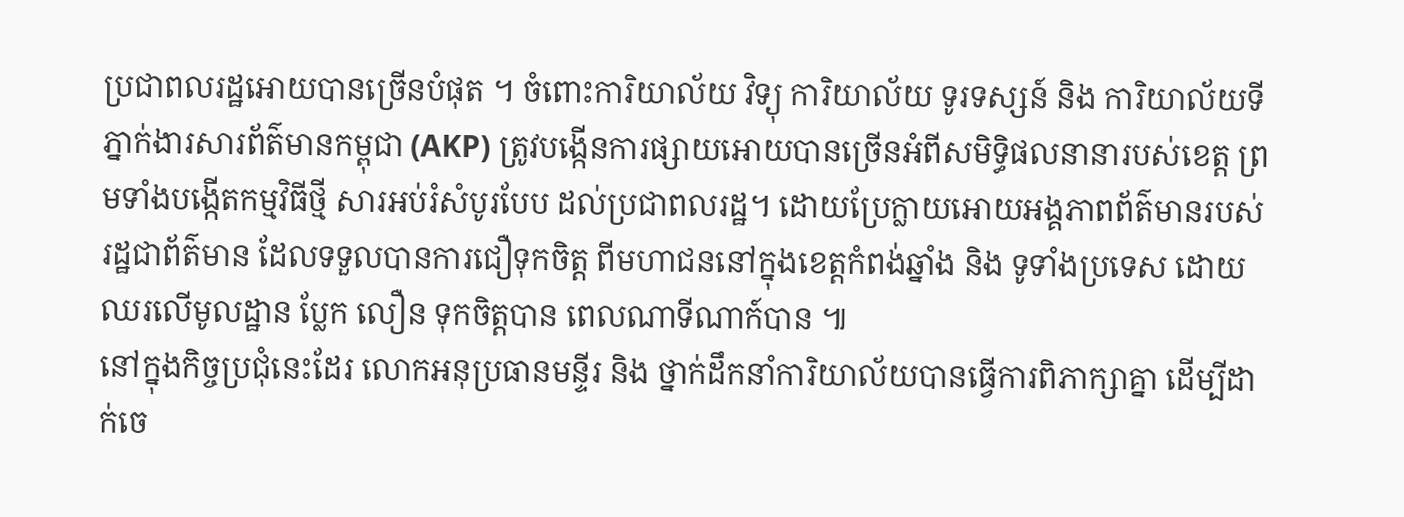ប្រជាពលរដ្ឋអោយបានច្រើនបំផុត ។ ចំពោះការិយាល័យ វិទ្យុ ការិយាល័យ ទូរទស្សន៍ និង ការិយាល័យទីភ្នាក់ងារសារព័ត៌មានកម្ពុជា (AKP) ត្រូវបង្កើនការផ្សាយអោយបានច្រើនអំពីសមិទ្ធិផលនានារបស់ខេត្ត ព្រមទាំងបង្កើតកម្មវិធីថ្មី សារអប់រំសំបូរបែប ដល់ប្រជាពលរដ្ឋ។ ដោយប្រែក្លាយអោយអង្គភាពព័ត៌មានរបស់រដ្ឋជាព័ត៌មាន ដែលទទួលបានការជឿទុកចិត្ត ពីមហាជននៅក្នុងខេត្តកំពង់ឆ្នាំង និង ទូទាំងប្រទេស ដោយឈរលើមូលដ្ឋាន ប្លែក លឿន ទុកចិត្តបាន ពេលណាទីណាក៍បាន ៕
នៅក្នុងកិច្ចប្រជុំនេះដែរ លោកអនុប្រធានមន្ទីរ និង ថ្នាក់ដឹកនាំការិយាល័យបានធ្វើការពិភាក្សាគ្នា ដើម្បីដាក់ចេ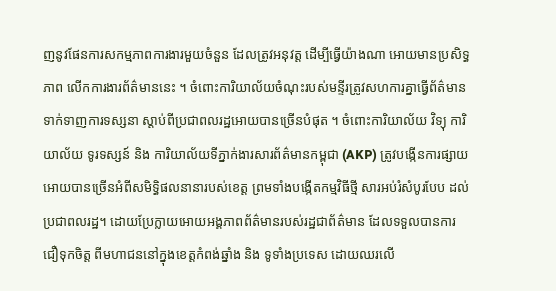ញនូវផែនការសកម្មភាពការងារមួយចំនួន ដែលត្រូវអនុវត្ត ដើម្បីធ្វើយ៉ាងណា អោយមានប្រសិទ្ធភាព លើកការងារព័ត៌មាននេះ ។ ចំពោះការិយាល័យចំណុះរបស់មន្ទីរត្រូវសហការគ្នាធ្វើព័ត៌មាន ទាក់ទាញការទស្សនា ស្តាប់ពីប្រជាពលរដ្ឋអោយបានច្រើនបំផុត ។ ចំពោះការិយាល័យ វិទ្យុ ការិយាល័យ ទូរទស្សន៍ និង ការិយាល័យទីភ្នាក់ងារសារព័ត៌មានកម្ពុជា (AKP) ត្រូវបង្កើនការផ្សាយអោយបានច្រើនអំពីសមិទ្ធិផលនានារបស់ខេត្ត ព្រមទាំងបង្កើតកម្មវិធីថ្មី សារអប់រំសំបូរបែប ដល់ប្រជាពលរដ្ឋ។ ដោយប្រែក្លាយអោយអង្គភាពព័ត៌មានរបស់រដ្ឋជាព័ត៌មាន ដែលទទួលបានការជឿទុកចិត្ត ពីមហាជននៅក្នុងខេត្តកំពង់ឆ្នាំង និង ទូទាំងប្រទេស ដោយឈរលើ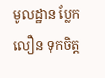មូលដ្ឋាន ប្លែក លឿន ទុកចិត្ត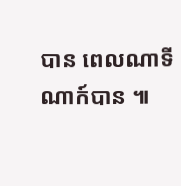បាន ពេលណាទីណាក៍បាន ៕